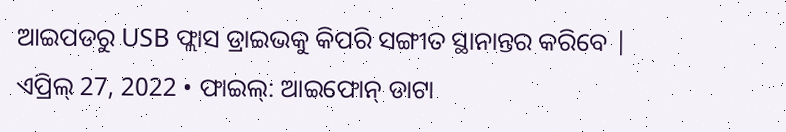ଆଇପଡରୁ USB ଫ୍ଲାସ ଡ୍ରାଇଭକୁ କିପରି ସଙ୍ଗୀତ ସ୍ଥାନାନ୍ତର କରିବେ |
ଏପ୍ରିଲ୍ 27, 2022 • ଫାଇଲ୍: ଆଇଫୋନ୍ ଡାଟା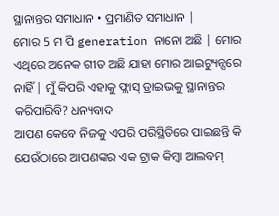ସ୍ଥାନାନ୍ତର ସମାଧାନ • ପ୍ରମାଣିତ ସମାଧାନ |
ମୋର 5 ମ ପି generation ନାନୋ ଅଛି | ମୋର ଏଥିରେ ଅନେକ ଗୀତ ଅଛି ଯାହା ମୋର ଆଇଟ୍ୟୁନ୍ସରେ ନାହିଁ | ମୁଁ କିପରି ଏହାକୁ ଫ୍ଲାସ୍ ଡ୍ରାଇଭକୁ ସ୍ଥାନାନ୍ତର କରିପାରିବି? ଧନ୍ୟବାଦ
ଆପଣ କେବେ ନିଜକୁ ଏପରି ପରିସ୍ଥିତିରେ ପାଇଛନ୍ତି କି ଯେଉଁଠାରେ ଆପଣଙ୍କର ଏକ ଟ୍ରାକ କିମ୍ବା ଆଲବମ୍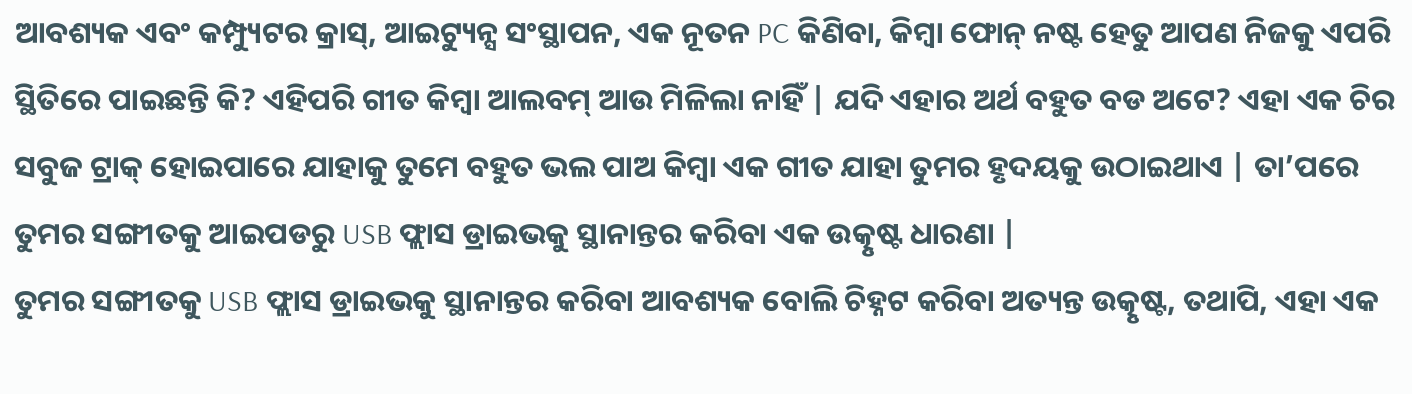ଆବଶ୍ୟକ ଏବଂ କମ୍ପ୍ୟୁଟର କ୍ରାସ୍, ଆଇଟ୍ୟୁନ୍ସ ସଂସ୍ଥାପନ, ଏକ ନୂତନ PC କିଣିବା, କିମ୍ବା ଫୋନ୍ ନଷ୍ଟ ହେତୁ ଆପଣ ନିଜକୁ ଏପରି ସ୍ଥିତିରେ ପାଇଛନ୍ତି କି? ଏହିପରି ଗୀତ କିମ୍ବା ଆଲବମ୍ ଆଉ ମିଳିଲା ନାହିଁ | ଯଦି ଏହାର ଅର୍ଥ ବହୁତ ବଡ ଅଟେ? ଏହା ଏକ ଚିର ସବୁଜ ଟ୍ରାକ୍ ହୋଇପାରେ ଯାହାକୁ ତୁମେ ବହୁତ ଭଲ ପାଅ କିମ୍ବା ଏକ ଗୀତ ଯାହା ତୁମର ହୃଦୟକୁ ଉଠାଇଥାଏ | ତା’ପରେ ତୁମର ସଙ୍ଗୀତକୁ ଆଇପଡରୁ USB ଫ୍ଲାସ ଡ୍ରାଇଭକୁ ସ୍ଥାନାନ୍ତର କରିବା ଏକ ଉତ୍କୃଷ୍ଟ ଧାରଣା |
ତୁମର ସଙ୍ଗୀତକୁ USB ଫ୍ଲାସ ଡ୍ରାଇଭକୁ ସ୍ଥାନାନ୍ତର କରିବା ଆବଶ୍ୟକ ବୋଲି ଚିହ୍ନଟ କରିବା ଅତ୍ୟନ୍ତ ଉତ୍କୃଷ୍ଟ, ତଥାପି, ଏହା ଏକ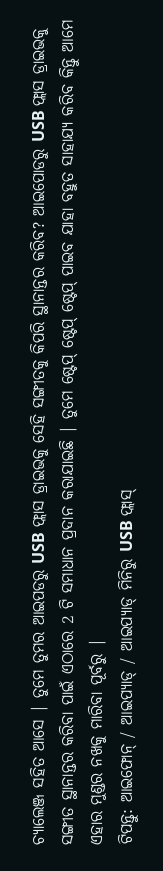ଚ୍ୟାଲେଞ୍ଜ ସହିତ ଆସେ | ତୁମେ ତୁମର ଆଇପଡରୁ USB ଫ୍ଲାସ ଡ୍ରାଇଭକୁ ସେହି ସଙ୍ଗୀତକୁ କିପରି ସ୍ଥାନାନ୍ତର କରିବ? ଆଇପୋଡରୁ USB ଫ୍ଲାସ ଡ୍ରାଇଭକୁ ସଙ୍ଗୀତ ସ୍ଥାନାନ୍ତର କରିବା ପାଇଁ ଏଠାରେ 2 ଟି ସମାଧାନ ପ୍ରଦାନ କରାଯାଇଛି | ତୁମେ ଷ୍ଟେପ୍ ଷ୍ଟେପ୍ ଷ୍ଟେପ୍ ପାଇବ ଯାହା ବହୁତ ସାହାଯ୍ୟ କରିବ କିନ୍ତୁ ଆମେ ଏହାର ମୁଣ୍ଡର ନଖକୁ ମାରିବା ପୂର୍ବରୁ |
ଟିପନ୍ତୁ: ଆଇଫୋନ୍ / ଆଇପ୍ୟାଡ୍ / ଆଇପ୍ୟାଡ୍ ମିନିରୁ USB ଫ୍ଲାସ୍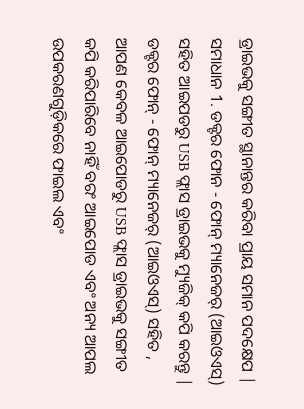ଡ୍ରାଇଭକୁ ସଙ୍ଗୀତ ସ୍ଥାନାନ୍ତର କରିବା ପ୍ରାୟ ସମାନ ପଦକ୍ଷେପ |
ସମାଧାନ 1. ଡକ୍ଟର ଫୋନ - ଫୋନ୍ ମ୍ୟାନେଜର୍ (ଆଇଓଏସ୍) ସହିତ ଆଇପଡରୁ USB ଫ୍ଲାସ ଡ୍ରାଇଭକୁ ମ୍ୟୁଜିକ୍ କପି କରନ୍ତୁ |
ଡକ୍ଟର ଫୋନ୍ - ଫୋନ୍ ମ୍ୟାନେଜର୍ (ଆଇଓଏସ୍) ସହିତ , ଆପଣ କେବଳ ଆଇପୋଡରୁ USB ଫ୍ଲାସ ଡ୍ରାଇଭକୁ ସଙ୍ଗୀତ କପି କରିପାରିବେ ନାହିଁ ବରଂ ଆଇପୋଡ ଏବଂ ଅନ୍ୟ ଆପଲ ଉପକରଣଗୁଡ଼ିକରେ ଫାଇଲ ଏବଂ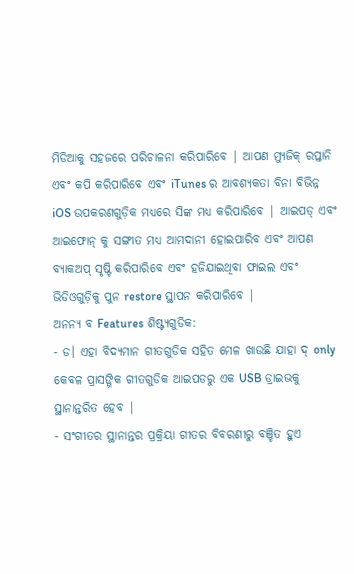ମିଡିଆକୁ ସହଜରେ ପରିଚାଳନା କରିପାରିବେ | ଆପଣ ମ୍ୟୁଜିକ୍ ରପ୍ତାନି ଏବଂ କପି କରିପାରିବେ ଏବଂ iTunes ର ଆବଶ୍ୟକତା ବିନା ବିଭିନ୍ନ iOS ଉପକରଣଗୁଡ଼ିକ ମଧ୍ୟରେ ସିଙ୍କ ମଧ୍ୟ କରିପାରିବେ | ଆଇପଡ୍ ଏବଂ ଆଇଫୋନ୍ କୁ ସଙ୍ଗୀତ ମଧ୍ୟ ଆମଦାନୀ ହୋଇପାରିବ ଏବଂ ଆପଣ ବ୍ୟାକଅପ୍ ସୃଷ୍ଟି କରିପାରିବେ ଏବଂ ହଜିଯାଇଥିବା ଫାଇଲ ଏବଂ ଭିଡିଓଗୁଡ଼ିକୁ ପୁନ restore ସ୍ଥାପନ କରିପାରିବେ |
ଅନନ୍ୟ ବ Features ଶିଷ୍ଟ୍ୟଗୁଡିକ:
- ଡ। ଏହା ବିଦ୍ୟମାନ ଗୀତଗୁଡିକ ସହିତ ମେଳ ଖାଉଛି ଯାହା ଦ୍ only କେବଳ ପ୍ରାସଙ୍ଗିକ ଗୀତଗୁଡିକ ଆଇପଡରୁ ଏକ USB ଡ୍ରାଇଭକୁ ସ୍ଥାନାନ୍ତରିତ ହେବ |
- ସଂଗୀତର ସ୍ଥାନାନ୍ତର ପ୍ରକ୍ରିୟା ଗୀତର ବିବରଣୀରୁ ବଞ୍ଚିତ ହୁଏ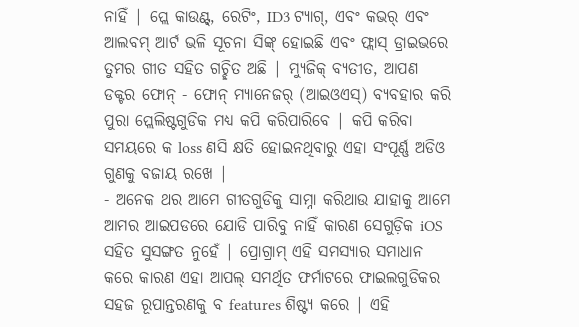ନାହିଁ | ପ୍ଲେ କାଉଣ୍ଟ୍, ରେଟିଂ, ID3 ଟ୍ୟାଗ୍, ଏବଂ କଭର୍ ଏବଂ ଆଲବମ୍ ଆର୍ଟ ଭଳି ସୂଚନା ସିଙ୍କ୍ ହୋଇଛି ଏବଂ ଫ୍ଲାସ୍ ଡ୍ରାଇଭରେ ତୁମର ଗୀତ ସହିତ ଗଚ୍ଛିତ ଅଛି | ମ୍ୟୁଜିକ୍ ବ୍ୟତୀତ, ଆପଣ ଡକ୍ଟର ଫୋନ୍ - ଫୋନ୍ ମ୍ୟାନେଜର୍ (ଆଇଓଏସ୍) ବ୍ୟବହାର କରି ପୁରା ପ୍ଲେଲିଷ୍ଟଗୁଡିକ ମଧ୍ୟ କପି କରିପାରିବେ | କପି କରିବା ସମୟରେ କ loss ଣସି କ୍ଷତି ହୋଇନଥିବାରୁ ଏହା ସଂପୂର୍ଣ୍ଣ ଅଡିଓ ଗୁଣକୁ ବଜାୟ ରଖେ |
- ଅନେକ ଥର ଆମେ ଗୀତଗୁଡିକୁ ସାମ୍ନା କରିଥାଉ ଯାହାକୁ ଆମେ ଆମର ଆଇପଡରେ ଯୋଡି ପାରିବୁ ନାହିଁ କାରଣ ସେଗୁଡ଼ିକ iOS ସହିତ ସୁସଙ୍ଗତ ନୁହେଁ | ପ୍ରୋଗ୍ରାମ୍ ଏହି ସମସ୍ୟାର ସମାଧାନ କରେ କାରଣ ଏହା ଆପଲ୍ ସମର୍ଥିତ ଫର୍ମାଟରେ ଫାଇଲଗୁଡିକର ସହଜ ରୂପାନ୍ତରଣକୁ ବ features ଶିଷ୍ଟ୍ୟ କରେ | ଏହି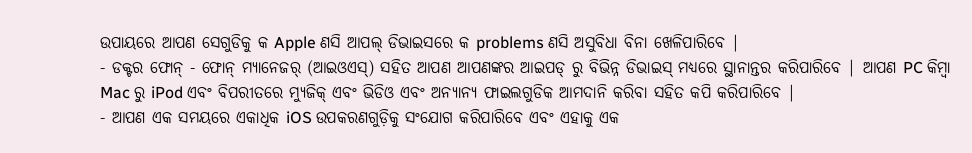ଉପାୟରେ ଆପଣ ସେଗୁଡିକୁ କ Apple ଣସି ଆପଲ୍ ଡିଭାଇସରେ କ problems ଣସି ଅସୁବିଧା ବିନା ଖେଳିପାରିବେ |
- ଡକ୍ଟର ଫୋନ୍ - ଫୋନ୍ ମ୍ୟାନେଜର୍ (ଆଇଓଏସ୍) ସହିତ ଆପଣ ଆପଣଙ୍କର ଆଇପଡ୍ ରୁ ବିଭିନ୍ନ ଡିଭାଇସ୍ ମଧ୍ୟରେ ସ୍ଥାନାନ୍ତର କରିପାରିବେ | ଆପଣ PC କିମ୍ବା Mac ରୁ iPod ଏବଂ ବିପରୀତରେ ମ୍ୟୁଜିକ୍ ଏବଂ ଭିଡିଓ ଏବଂ ଅନ୍ୟାନ୍ୟ ଫାଇଲଗୁଡିକ ଆମଦାନି କରିବା ସହିତ କପି କରିପାରିବେ |
- ଆପଣ ଏକ ସମୟରେ ଏକାଧିକ iOS ଉପକରଣଗୁଡ଼ିକୁ ସଂଯୋଗ କରିପାରିବେ ଏବଂ ଏହାକୁ ଏକ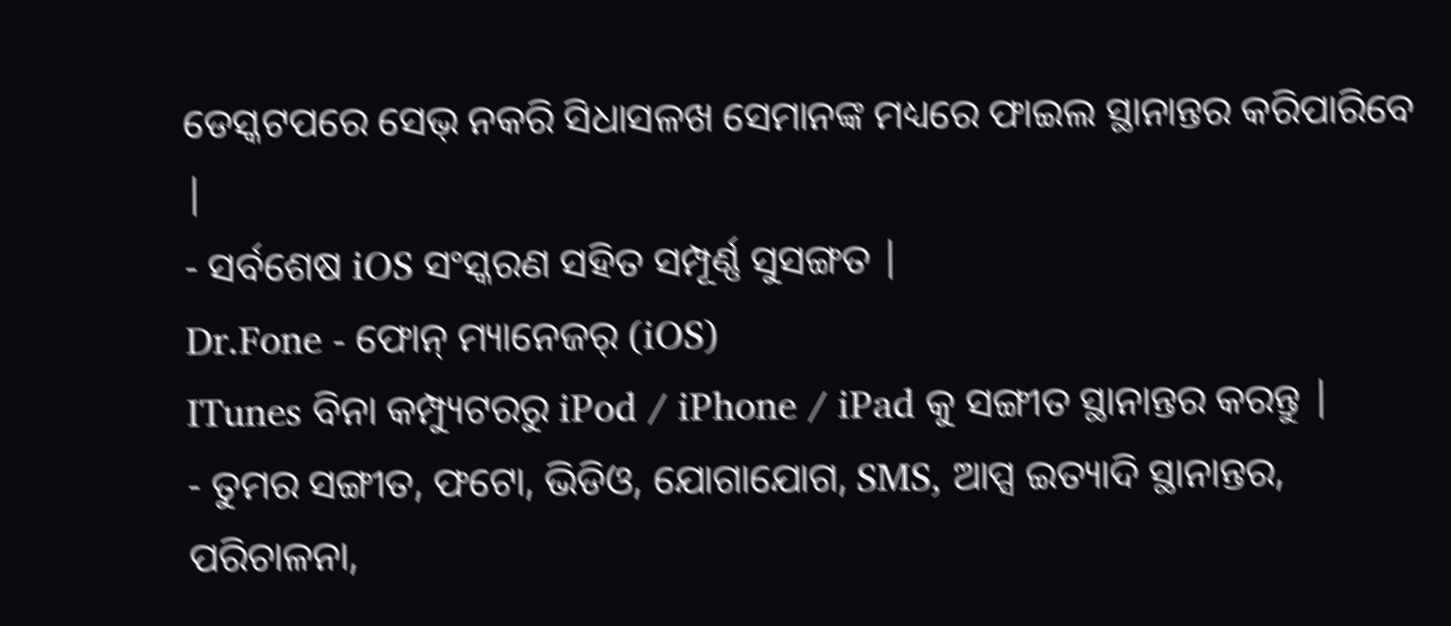ଡେସ୍କଟପରେ ସେଭ୍ ନକରି ସିଧାସଳଖ ସେମାନଙ୍କ ମଧ୍ୟରେ ଫାଇଲ ସ୍ଥାନାନ୍ତର କରିପାରିବେ |
- ସର୍ବଶେଷ iOS ସଂସ୍କରଣ ସହିତ ସମ୍ପୂର୍ଣ୍ଣ ସୁସଙ୍ଗତ |
Dr.Fone - ଫୋନ୍ ମ୍ୟାନେଜର୍ (iOS)
ITunes ବିନା କମ୍ପ୍ୟୁଟରରୁ iPod / iPhone / iPad କୁ ସଙ୍ଗୀତ ସ୍ଥାନାନ୍ତର କରନ୍ତୁ |
- ତୁମର ସଙ୍ଗୀତ, ଫଟୋ, ଭିଡିଓ, ଯୋଗାଯୋଗ, SMS, ଆପ୍ସ ଇତ୍ୟାଦି ସ୍ଥାନାନ୍ତର, ପରିଚାଳନା,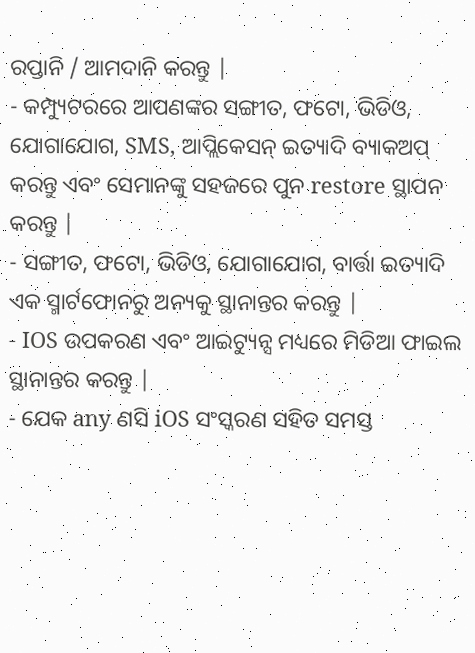ରପ୍ତାନି / ଆମଦାନି କରନ୍ତୁ |
- କମ୍ପ୍ୟୁଟରରେ ଆପଣଙ୍କର ସଙ୍ଗୀତ, ଫଟୋ, ଭିଡିଓ, ଯୋଗାଯୋଗ, SMS, ଆପ୍ଲିକେସନ୍ ଇତ୍ୟାଦି ବ୍ୟାକଅପ୍ କରନ୍ତୁ ଏବଂ ସେମାନଙ୍କୁ ସହଜରେ ପୁନ restore ସ୍ଥାପନ କରନ୍ତୁ |
- ସଙ୍ଗୀତ, ଫଟୋ, ଭିଡିଓ, ଯୋଗାଯୋଗ, ବାର୍ତ୍ତା ଇତ୍ୟାଦି ଏକ ସ୍ମାର୍ଟଫୋନରୁ ଅନ୍ୟକୁ ସ୍ଥାନାନ୍ତର କରନ୍ତୁ |
- IOS ଉପକରଣ ଏବଂ ଆଇଟ୍ୟୁନ୍ସ ମଧ୍ୟରେ ମିଡିଆ ଫାଇଲ ସ୍ଥାନାନ୍ତର କରନ୍ତୁ |
- ଯେକ any ଣସି iOS ସଂସ୍କରଣ ସହିତ ସମସ୍ତ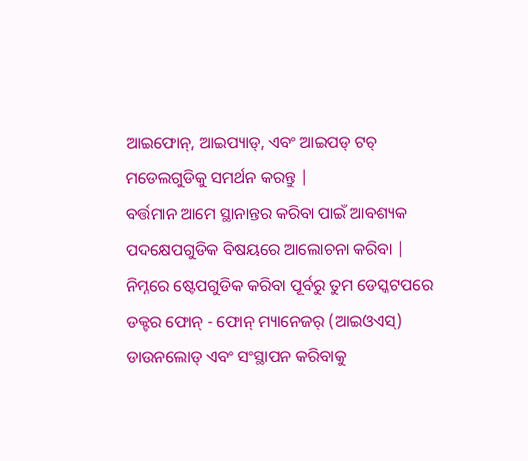ଆଇଫୋନ୍, ଆଇପ୍ୟାଡ୍, ଏବଂ ଆଇପଡ୍ ଟଚ୍ ମଡେଲଗୁଡିକୁ ସମର୍ଥନ କରନ୍ତୁ |
ବର୍ତ୍ତମାନ ଆମେ ସ୍ଥାନାନ୍ତର କରିବା ପାଇଁ ଆବଶ୍ୟକ ପଦକ୍ଷେପଗୁଡିକ ବିଷୟରେ ଆଲୋଚନା କରିବା | ନିମ୍ନରେ ଷ୍ଟେପଗୁଡିକ କରିବା ପୂର୍ବରୁ ତୁମ ଡେସ୍କଟପରେ ଡକ୍ଟର ଫୋନ୍ - ଫୋନ୍ ମ୍ୟାନେଜର୍ (ଆଇଓଏସ୍) ଡାଉନଲୋଡ୍ ଏବଂ ସଂସ୍ଥାପନ କରିବାକୁ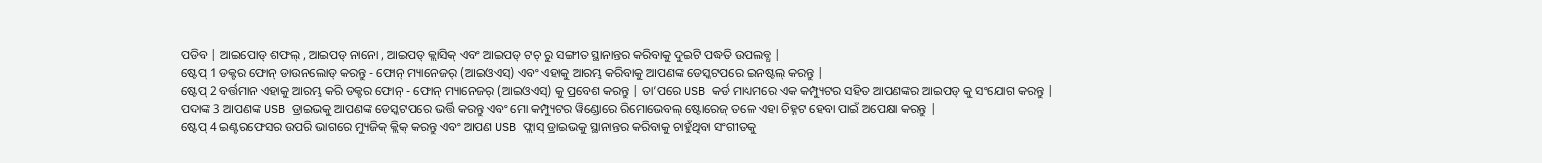ପଡିବ | ଆଇପୋଡ୍ ଶଫଲ୍ , ଆଇପଡ୍ ନାନୋ , ଆଇପଡ୍ କ୍ଲାସିକ୍ ଏବଂ ଆଇପଡ୍ ଟଚ୍ ରୁ ସଙ୍ଗୀତ ସ୍ଥାନାନ୍ତର କରିବାକୁ ଦୁଇଟି ପଦ୍ଧତି ଉପଲବ୍ଧ |
ଷ୍ଟେପ୍ 1 ଡକ୍ଟର ଫୋନ୍ ଡାଉନଲୋଡ୍ କରନ୍ତୁ - ଫୋନ୍ ମ୍ୟାନେଜର୍ (ଆଇଓଏସ୍) ଏବଂ ଏହାକୁ ଆରମ୍ଭ କରିବାକୁ ଆପଣଙ୍କ ଡେସ୍କଟପରେ ଇନଷ୍ଟଲ୍ କରନ୍ତୁ |
ଷ୍ଟେପ୍ 2 ବର୍ତ୍ତମାନ ଏହାକୁ ଆରମ୍ଭ କରି ଡକ୍ଟର ଫୋନ୍ - ଫୋନ୍ ମ୍ୟାନେଜର୍ (ଆଇଓଏସ୍) କୁ ପ୍ରବେଶ କରନ୍ତୁ | ତା’ପରେ USB କର୍ଡ ମାଧ୍ୟମରେ ଏକ କମ୍ପ୍ୟୁଟର ସହିତ ଆପଣଙ୍କର ଆଇପଡ୍ କୁ ସଂଯୋଗ କରନ୍ତୁ |
ପଦାଙ୍କ 3 ଆପଣଙ୍କ USB ଡ୍ରାଇଭକୁ ଆପଣଙ୍କ ଡେସ୍କଟପରେ ଭର୍ତ୍ତି କରନ୍ତୁ ଏବଂ ମୋ କମ୍ପ୍ୟୁଟର ୱିଣ୍ଡୋରେ ରିମୋଭେବଲ୍ ଷ୍ଟୋରେଜ୍ ତଳେ ଏହା ଚିହ୍ନଟ ହେବା ପାଇଁ ଅପେକ୍ଷା କରନ୍ତୁ |
ଷ୍ଟେପ୍ 4 ଇଣ୍ଟରଫେସର ଉପରି ଭାଗରେ ମ୍ୟୁଜିକ୍ କ୍ଲିକ୍ କରନ୍ତୁ ଏବଂ ଆପଣ USB ଫ୍ଲାସ୍ ଡ୍ରାଇଭକୁ ସ୍ଥାନାନ୍ତର କରିବାକୁ ଚାହୁଁଥିବା ସଂଗୀତକୁ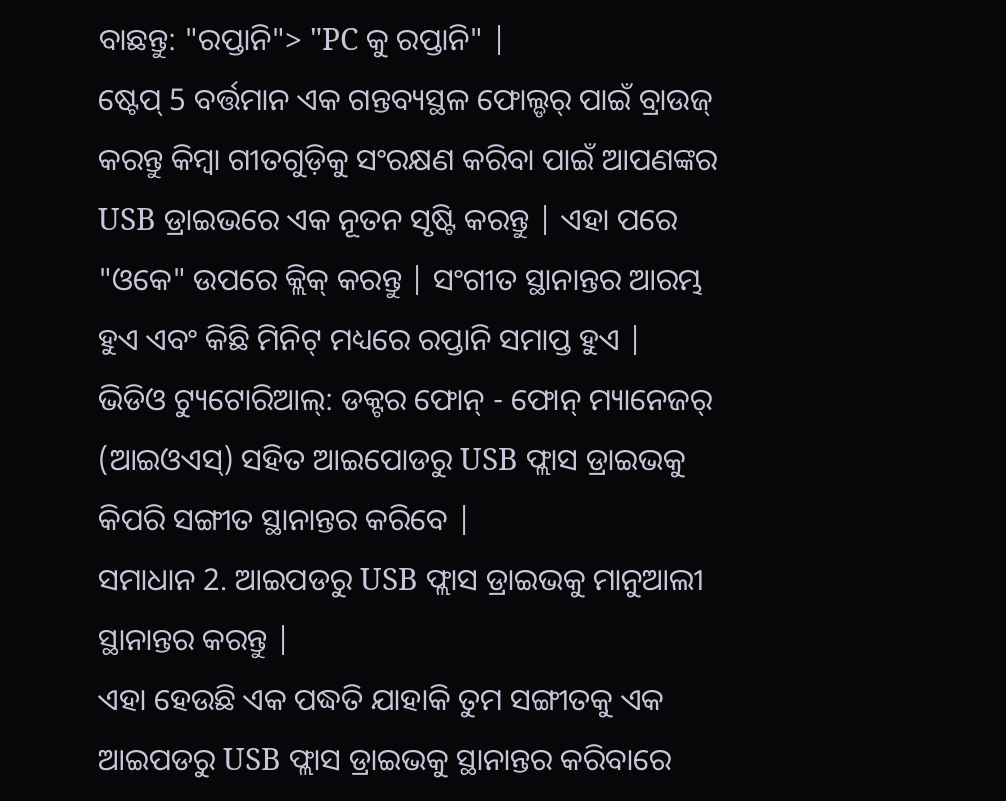ବାଛନ୍ତୁ: "ରପ୍ତାନି"> "PC କୁ ରପ୍ତାନି" |
ଷ୍ଟେପ୍ 5 ବର୍ତ୍ତମାନ ଏକ ଗନ୍ତବ୍ୟସ୍ଥଳ ଫୋଲ୍ଡର୍ ପାଇଁ ବ୍ରାଉଜ୍ କରନ୍ତୁ କିମ୍ବା ଗୀତଗୁଡ଼ିକୁ ସଂରକ୍ଷଣ କରିବା ପାଇଁ ଆପଣଙ୍କର USB ଡ୍ରାଇଭରେ ଏକ ନୂତନ ସୃଷ୍ଟି କରନ୍ତୁ | ଏହା ପରେ "ଓକେ" ଉପରେ କ୍ଲିକ୍ କରନ୍ତୁ | ସଂଗୀତ ସ୍ଥାନାନ୍ତର ଆରମ୍ଭ ହୁଏ ଏବଂ କିଛି ମିନିଟ୍ ମଧ୍ୟରେ ରପ୍ତାନି ସମାପ୍ତ ହୁଏ |
ଭିଡିଓ ଟ୍ୟୁଟୋରିଆଲ୍: ଡକ୍ଟର ଫୋନ୍ - ଫୋନ୍ ମ୍ୟାନେଜର୍ (ଆଇଓଏସ୍) ସହିତ ଆଇପୋଡରୁ USB ଫ୍ଲାସ ଡ୍ରାଇଭକୁ କିପରି ସଙ୍ଗୀତ ସ୍ଥାନାନ୍ତର କରିବେ |
ସମାଧାନ 2. ଆଇପଡରୁ USB ଫ୍ଲାସ ଡ୍ରାଇଭକୁ ମାନୁଆଲୀ ସ୍ଥାନାନ୍ତର କରନ୍ତୁ |
ଏହା ହେଉଛି ଏକ ପଦ୍ଧତି ଯାହାକି ତୁମ ସଙ୍ଗୀତକୁ ଏକ ଆଇପଡରୁ USB ଫ୍ଲାସ ଡ୍ରାଇଭକୁ ସ୍ଥାନାନ୍ତର କରିବାରେ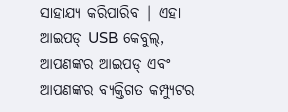ସାହାଯ୍ୟ କରିପାରିବ | ଏହା ଆଇପଡ୍ USB କେବୁଲ୍, ଆପଣଙ୍କର ଆଇପଡ୍ ଏବଂ ଆପଣଙ୍କର ବ୍ୟକ୍ତିଗତ କମ୍ପ୍ୟୁଟର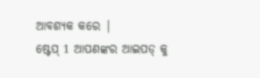ଆବଶ୍ୟକ କରେ |
ଷ୍ଟେପ୍ 1 ଆପଣଙ୍କର ଆଇପଡ୍ କୁ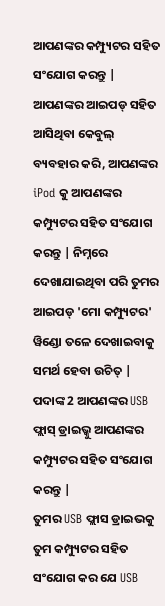ଆପଣଙ୍କର କମ୍ପ୍ୟୁଟର ସହିତ ସଂଯୋଗ କରନ୍ତୁ |
ଆପଣଙ୍କର ଆଇପଡ୍ ସହିତ ଆସିଥିବା କେବୁଲ୍ ବ୍ୟବହାର କରି, ଆପଣଙ୍କର iPod କୁ ଆପଣଙ୍କର କମ୍ପ୍ୟୁଟର ସହିତ ସଂଯୋଗ କରନ୍ତୁ | ନିମ୍ନରେ ଦେଖାଯାଇଥିବା ପରି ତୁମର ଆଇପଡ୍ 'ମୋ କମ୍ପ୍ୟୁଟର' ୱିଣ୍ଡୋ ତଳେ ଦେଖାଇବାକୁ ସମର୍ଥ ହେବା ଉଚିତ୍ |
ପଦାଙ୍କ 2 ଆପଣଙ୍କର USB ଫ୍ଲାସ୍ ଡ୍ରାଇଭ୍କୁ ଆପଣଙ୍କର କମ୍ପ୍ୟୁଟର ସହିତ ସଂଯୋଗ କରନ୍ତୁ |
ତୁମର USB ଫ୍ଲାସ ଡ୍ରାଇଭକୁ ତୁମ କମ୍ପ୍ୟୁଟର ସହିତ ସଂଯୋଗ କର ଯେ USB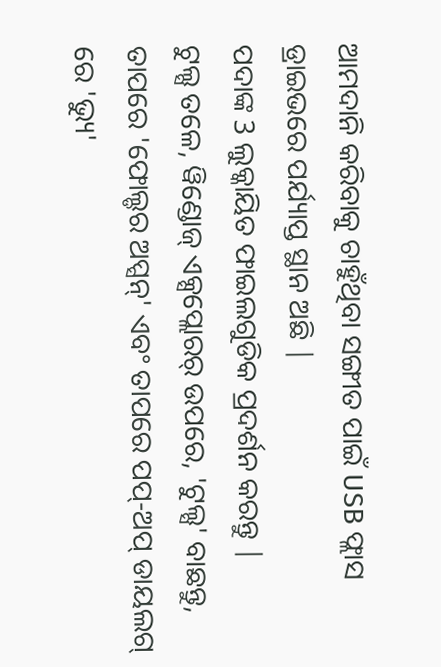ଆମଦାନି କରିବାକୁ ଚାହୁଁଥିବା ସଙ୍ଗୀତ ପାଇଁ USB ଫ୍ଲାସ ଡ୍ରାଇଭରେ ପର୍ଯ୍ୟାପ୍ତ ସ୍ଥାନ ଅଛି |
ପଦାଙ୍କ 3 ଲୁକ୍କାୟିତ ଫାଇଲଗୁଡିକ ପ୍ରଦର୍ଶନ କରନ୍ତୁ |
ଟୁଲ୍ସ ତଳେ, ୱିଣ୍ଡୋଜ୍ ଏକ୍ସପ୍ଲୋରର୍ ଉପରେ, 'ଟୁଲ୍ସ' ବାଛନ୍ତୁ, ତାପରେ 'ଫୋଲ୍ଡର ଅପ୍ସନ୍' ଏବଂ ତାପରେ ପପ୍-ଅପ୍ ଡାୟଲଗ୍ ରେ 'ଭ୍ୟୁ'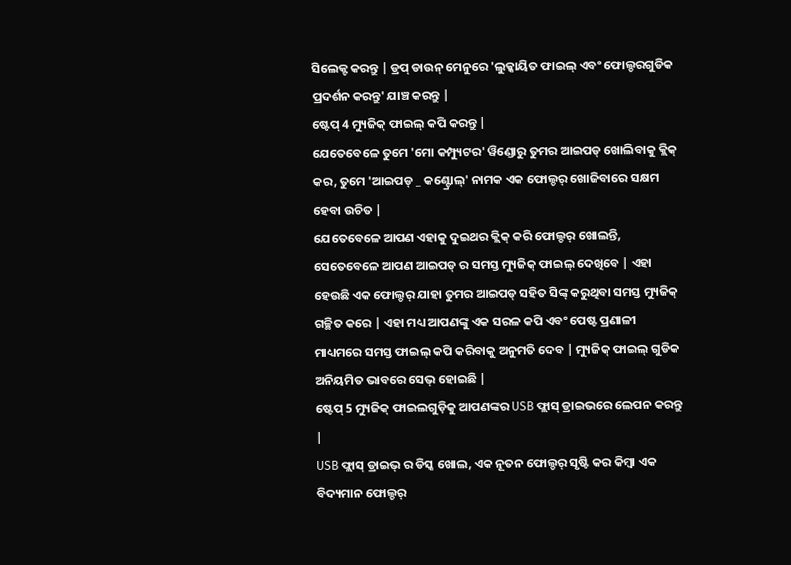ସିଲେକ୍ଟ କରନ୍ତୁ | ଡ୍ରପ୍ ଡାଉନ୍ ମେନୁରେ 'ଲୁକ୍କାୟିତ ଫାଇଲ୍ ଏବଂ ଫୋଲ୍ଡରଗୁଡିକ ପ୍ରଦର୍ଶନ କରନ୍ତୁ' ଯାଞ୍ଚ କରନ୍ତୁ |
ଷ୍ଟେପ୍ 4 ମ୍ୟୁଜିକ୍ ଫାଇଲ୍ କପି କରନ୍ତୁ |
ଯେତେବେଳେ ତୁମେ 'ମୋ କମ୍ପ୍ୟୁଟର' ୱିଣ୍ଡୋରୁ ତୁମର ଆଇପଡ୍ ଖୋଲିବାକୁ କ୍ଲିକ୍ କର, ତୁମେ 'ଆଇପଡ୍ _ କଣ୍ଟ୍ରୋଲ୍' ନାମକ ଏକ ଫୋଲ୍ଡର୍ ଖୋଜିବାରେ ସକ୍ଷମ ହେବା ଉଚିତ |
ଯେତେବେଳେ ଆପଣ ଏହାକୁ ଦୁଇଥର କ୍ଲିକ୍ କରି ଫୋଲ୍ଡର୍ ଖୋଲନ୍ତି, ସେତେବେଳେ ଆପଣ ଆଇପଡ୍ ର ସମସ୍ତ ମ୍ୟୁଜିକ୍ ଫାଇଲ୍ ଦେଖିବେ | ଏହା ହେଉଛି ଏକ ଫୋଲ୍ଡର୍ ଯାହା ତୁମର ଆଇପଡ୍ ସହିତ ସିଙ୍କ୍ କରୁଥିବା ସମସ୍ତ ମ୍ୟୁଜିକ୍ ଗଚ୍ଛିତ କରେ | ଏହା ମଧ୍ୟ ଆପଣଙ୍କୁ ଏକ ସରଳ କପି ଏବଂ ପେଷ୍ଟ ପ୍ରଣାଳୀ ମାଧ୍ୟମରେ ସମସ୍ତ ଫାଇଲ୍ କପି କରିବାକୁ ଅନୁମତି ଦେବ | ମ୍ୟୁଜିକ୍ ଫାଇଲ୍ ଗୁଡିକ ଅନିୟମିତ ଭାବରେ ସେଭ୍ ହୋଇଛି |
ଷ୍ଟେପ୍ 5 ମ୍ୟୁଜିକ୍ ଫାଇଲଗୁଡ଼ିକୁ ଆପଣଙ୍କର USB ଫ୍ଲାସ୍ ଡ୍ରାଇଭରେ ଲେପନ କରନ୍ତୁ |
USB ଫ୍ଲାସ୍ ଡ୍ରାଇଭ୍ ର ଡିସ୍କ ଖୋଲ, ଏକ ନୂତନ ଫୋଲ୍ଡର୍ ସୃଷ୍ଟି କର କିମ୍ବା ଏକ ବିଦ୍ୟମାନ ଫୋଲ୍ଡର୍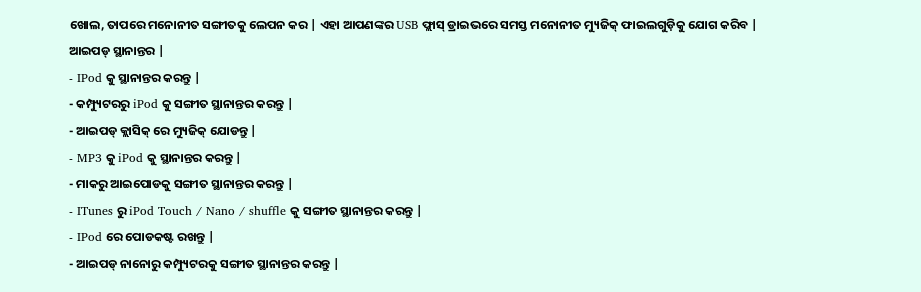ଖୋଲ, ତାପରେ ମନୋନୀତ ସଙ୍ଗୀତକୁ ଲେପନ କର | ଏହା ଆପଣଙ୍କର USB ଫ୍ଲାସ୍ ଡ୍ରାଇଭରେ ସମସ୍ତ ମନୋନୀତ ମ୍ୟୁଜିକ୍ ଫାଇଲଗୁଡ଼ିକୁ ଯୋଗ କରିବ |
ଆଇପଡ୍ ସ୍ଥାନାନ୍ତର |
- IPod କୁ ସ୍ଥାନାନ୍ତର କରନ୍ତୁ |
- କମ୍ପ୍ୟୁଟରରୁ iPod କୁ ସଙ୍ଗୀତ ସ୍ଥାନାନ୍ତର କରନ୍ତୁ |
- ଆଇପଡ୍ କ୍ଲାସିକ୍ ରେ ମ୍ୟୁଜିକ୍ ଯୋଡନ୍ତୁ |
- MP3 କୁ iPod କୁ ସ୍ଥାନାନ୍ତର କରନ୍ତୁ |
- ମାକରୁ ଆଇପୋଡକୁ ସଙ୍ଗୀତ ସ୍ଥାନାନ୍ତର କରନ୍ତୁ |
- ITunes ରୁ iPod Touch / Nano / shuffle କୁ ସଙ୍ଗୀତ ସ୍ଥାନାନ୍ତର କରନ୍ତୁ |
- IPod ରେ ପୋଡକଷ୍ଟ ରଖନ୍ତୁ |
- ଆଇପଡ୍ ନାନୋରୁ କମ୍ପ୍ୟୁଟରକୁ ସଙ୍ଗୀତ ସ୍ଥାନାନ୍ତର କରନ୍ତୁ |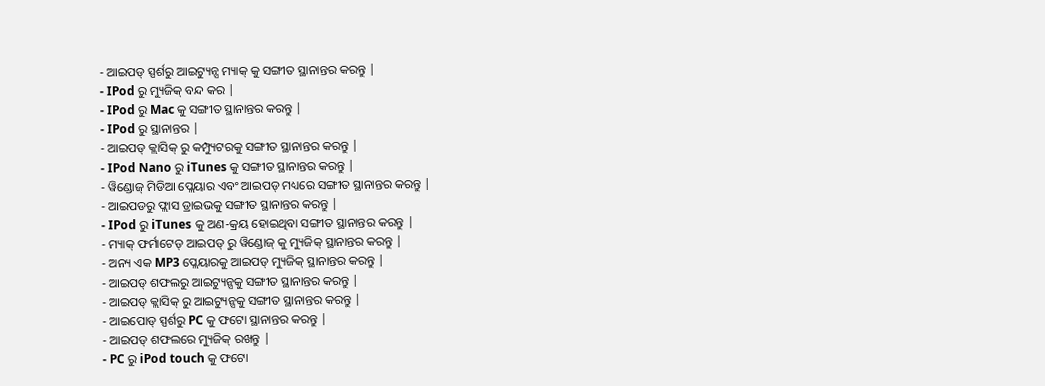- ଆଇପଡ୍ ସ୍ପର୍ଶରୁ ଆଇଟ୍ୟୁନ୍ସ ମ୍ୟାକ୍ କୁ ସଙ୍ଗୀତ ସ୍ଥାନାନ୍ତର କରନ୍ତୁ |
- IPod ରୁ ମ୍ୟୁଜିକ୍ ବନ୍ଦ କର |
- IPod ରୁ Mac କୁ ସଙ୍ଗୀତ ସ୍ଥାନାନ୍ତର କରନ୍ତୁ |
- IPod ରୁ ସ୍ଥାନାନ୍ତର |
- ଆଇପଡ୍ କ୍ଲାସିକ୍ ରୁ କମ୍ପ୍ୟୁଟରକୁ ସଙ୍ଗୀତ ସ୍ଥାନାନ୍ତର କରନ୍ତୁ |
- IPod Nano ରୁ iTunes କୁ ସଙ୍ଗୀତ ସ୍ଥାନାନ୍ତର କରନ୍ତୁ |
- ୱିଣ୍ଡୋଜ୍ ମିଡିଆ ପ୍ଲେୟାର ଏବଂ ଆଇପଡ୍ ମଧ୍ୟରେ ସଙ୍ଗୀତ ସ୍ଥାନାନ୍ତର କରନ୍ତୁ |
- ଆଇପଡରୁ ଫ୍ଲାସ ଡ୍ରାଇଭକୁ ସଙ୍ଗୀତ ସ୍ଥାନାନ୍ତର କରନ୍ତୁ |
- IPod ରୁ iTunes କୁ ଅଣ-କ୍ରୟ ହୋଇଥିବା ସଙ୍ଗୀତ ସ୍ଥାନାନ୍ତର କରନ୍ତୁ |
- ମ୍ୟାକ୍ ଫର୍ମାଟେଡ୍ ଆଇପଡ୍ ରୁ ୱିଣ୍ଡୋଜ୍ କୁ ମ୍ୟୁଜିକ୍ ସ୍ଥାନାନ୍ତର କରନ୍ତୁ |
- ଅନ୍ୟ ଏକ MP3 ପ୍ଲେୟାରକୁ ଆଇପଡ୍ ମ୍ୟୁଜିକ୍ ସ୍ଥାନାନ୍ତର କରନ୍ତୁ |
- ଆଇପଡ୍ ଶଫଲରୁ ଆଇଟ୍ୟୁନ୍ସକୁ ସଙ୍ଗୀତ ସ୍ଥାନାନ୍ତର କରନ୍ତୁ |
- ଆଇପଡ୍ କ୍ଲାସିକ୍ ରୁ ଆଇଟ୍ୟୁନ୍ସକୁ ସଙ୍ଗୀତ ସ୍ଥାନାନ୍ତର କରନ୍ତୁ |
- ଆଇପୋଡ୍ ସ୍ପର୍ଶରୁ PC କୁ ଫଟୋ ସ୍ଥାନାନ୍ତର କରନ୍ତୁ |
- ଆଇପଡ୍ ଶଫଲରେ ମ୍ୟୁଜିକ୍ ରଖନ୍ତୁ |
- PC ରୁ iPod touch କୁ ଫଟୋ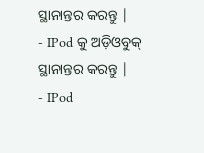ସ୍ଥାନାନ୍ତର କରନ୍ତୁ |
- IPod କୁ ଅଡ଼ିଓବୁକ୍ ସ୍ଥାନାନ୍ତର କରନ୍ତୁ |
- IPod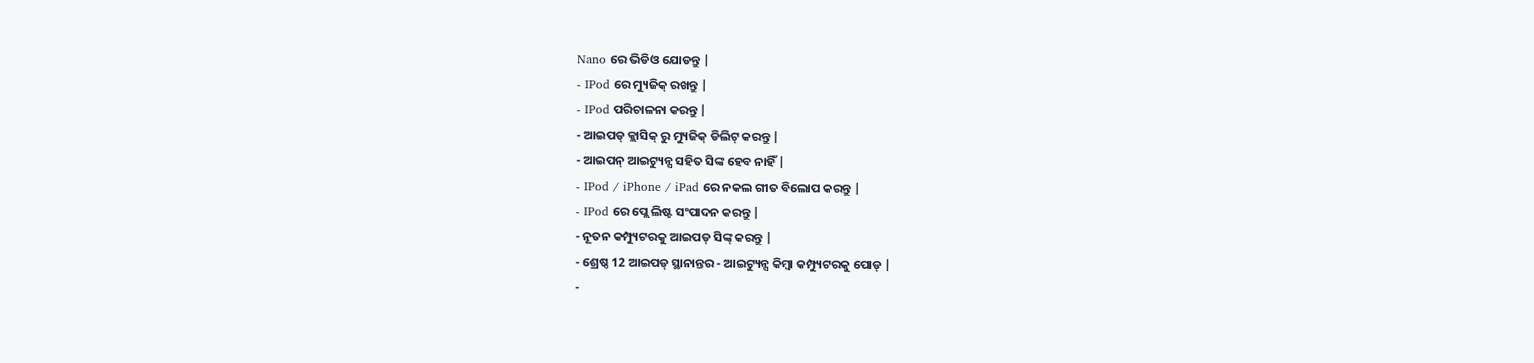Nano ରେ ଭିଡିଓ ଯୋଡନ୍ତୁ |
- IPod ରେ ମ୍ୟୁଜିକ୍ ରଖନ୍ତୁ |
- IPod ପରିଚାଳନା କରନ୍ତୁ |
- ଆଇପଡ୍ କ୍ଲାସିକ୍ ରୁ ମ୍ୟୁଜିକ୍ ଡିଲିଟ୍ କରନ୍ତୁ |
- ଆଇପନ୍ ଆଇଟ୍ୟୁନ୍ସ ସହିତ ସିଙ୍କ ହେବ ନାହିଁ |
- IPod / iPhone / iPad ରେ ନକଲ ଗୀତ ବିଲୋପ କରନ୍ତୁ |
- IPod ରେ ପ୍ଲେ ଲିଷ୍ଟ ସଂପାଦନ କରନ୍ତୁ |
- ନୂତନ କମ୍ପ୍ୟୁଟରକୁ ଆଇପଡ୍ ସିଙ୍କ୍ କରନ୍ତୁ |
- ଶ୍ରେଷ୍ଠ 12 ଆଇପଡ୍ ସ୍ଥାନାନ୍ତର - ଆଇଟ୍ୟୁନ୍ସ କିମ୍ବା କମ୍ପ୍ୟୁଟରକୁ ପୋଡ୍ |
-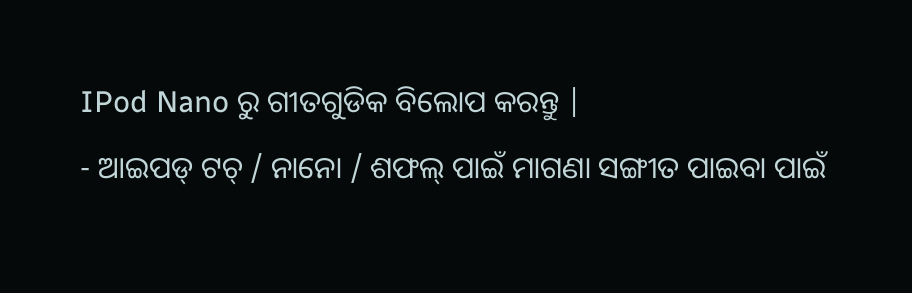IPod Nano ରୁ ଗୀତଗୁଡିକ ବିଲୋପ କରନ୍ତୁ |
- ଆଇପଡ୍ ଟଚ୍ / ନାନୋ / ଶଫଲ୍ ପାଇଁ ମାଗଣା ସଙ୍ଗୀତ ପାଇବା ପାଇଁ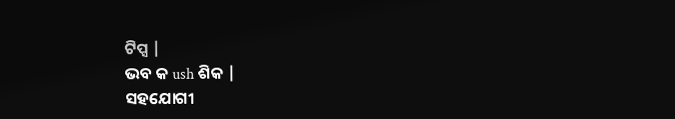ଟିପ୍ସ |
ଭବ କ ush ଶିକ |
ସହଯୋଗୀ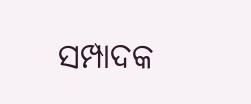ସମ୍ପାଦକ